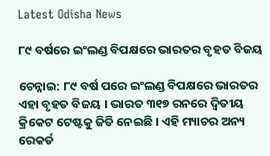Latest Odisha News

୮୯ ବର୍ଷରେ ଇଂଲଣ୍ଡ ବିପକ୍ଷରେ ଭାରତର ବୃହତ ବିଜୟ

ଚେନ୍ନାଇ: ୮୯ ବର୍ଷ ପରେ ଇଂଲଣ୍ଡ ବିପକ୍ଷରେ ଭାରତର ଏହା ବୃହତ ବିଜୟ । ଭାରତ ୩୧୭ ରନରେ ଦ୍ୱିତୀୟ କ୍ରିକେଟ ଟେଷ୍ଟକୁ ଜିତି ନେଇଛି । ଏହି ମ୍ୟାଚର ଅନ୍ୟ ରେକର୍ଡ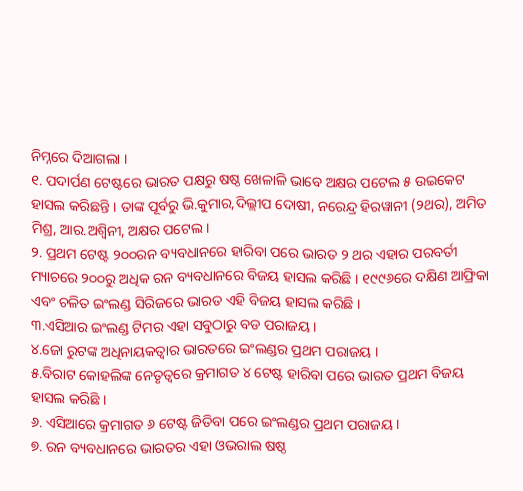ନିମ୍ନରେ ଦିଆଗଲା ।
୧. ପଦାର୍ପଣ ଟେଷ୍ଟରେ ଭାରତ ପକ୍ଷରୁ ଷଷ୍ଠ ଖେଳାଳି ଭାବେ ଅକ୍ଷର ପଟେଲ ୫ ଉଇକେଟ ହାସଲ କରିଛନ୍ତି । ତାଙ୍କ ପୂର୍ବରୁ ଭି.କୁମାର,ଦିଲ୍ଲୀପ ଦୋଷୀ, ନରେନ୍ଦ୍ର ହିରୱାନୀ (୨ଥର), ଅମିତ ମିଶ୍ର, ଆର.ଅଶ୍ୱିନୀ, ଅକ୍ଷର ପଟେଲ ।
୨. ପ୍ରଥମ ଟେଷ୍ଟ ୨୦୦ରନ ବ୍ୟବଧାନରେ ହାରିବା ପରେ ଭାରତ ୨ ଥର ଏହାର ପରବର୍ତୀ ମ୍ୟାଚରେ ୨୦୦ରୁ ଅଧିକ ରନ ବ୍ୟବଧାନରେ ବିଜୟ ହାସଲ କରିଛି । ୧୯୯୬ରେ ଦକ୍ଷିଣ ଆଫ୍ରିକା ଏବଂ ଚଳିତ ଇଂଲଣ୍ଡ ସିରିଜରେ ଭାରତ ଏହି ବିଜୟ ହାସଲ କରିଛି ।
୩.ଏସିଆର ଇଂଲଣ୍ଡ ଟିମର ଏହା ସବୁଠାରୁ ବଡ ପରାଜୟ ।
୪.ଜୋ ରୁଟଙ୍କ ଅଧିନାୟକତ୍ୱାର ଭାରତରେ ଇଂଲଣ୍ଡର ପ୍ରଥମ ପରାଜୟ ।
୫.ବିରାଟ କୋହଲିଙ୍କ ନେତୃତ୍ୱରେ କ୍ରମାଗତ ୪ ଟେଷ୍ଟ ହାରିବା ପରେ ଭାରତ ପ୍ରଥମ ବିଜୟ ହାସଲ କରିଛି ।
୬. ଏସିଆରେ କ୍ରମାଗତ ୬ ଟେଷ୍ଟ ଜିତିବା ପରେ ଇଂଲଣ୍ଡର ପ୍ରଥମ ପରାଜୟ ।
୭. ରନ ବ୍ୟବଧାନରେ ଭାରତର ଏହା ଓଭରାଲ ଷଷ୍ଠ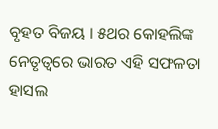ବୃହତ ବିଜୟ । ୫ଥର କୋହଲିଙ୍କ ନେତୃତ୍ୱରେ ଭାରତ ଏହି ସଫଳତା ହାସଲ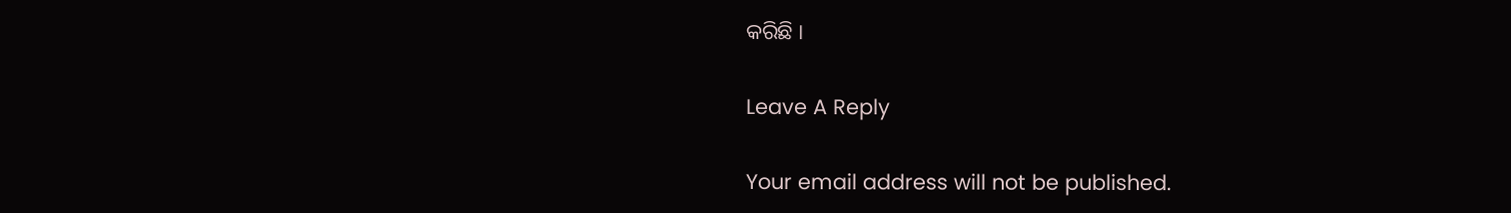କରିଛି ।

Leave A Reply

Your email address will not be published.